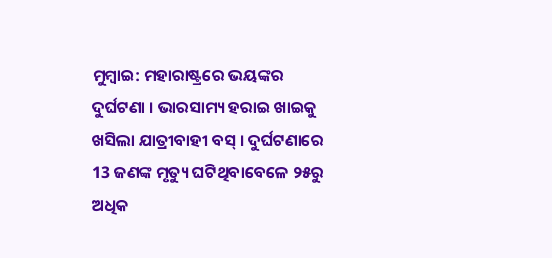ମୁମ୍ବାଇ: ମହାରାଷ୍ଟ୍ରରେ ଭୟଙ୍କର ଦୁର୍ଘଟଣା । ଭାରସାମ୍ୟ ହରାଇ ଖାଇକୁ ଖସିଲା ଯାତ୍ରୀବାହୀ ବସ୍ । ଦୁର୍ଘଟଣାରେ 13 ଜଣଙ୍କ ମୃତ୍ୟୁ ଘଟିଥିବାବେଳେ ୨୫ରୁ ଅଧିକ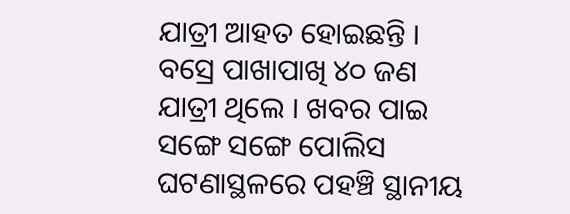ଯାତ୍ରୀ ଆହତ ହୋଇଛନ୍ତି । ବସ୍ରେ ପାଖାପାଖି ୪୦ ଜଣ ଯାତ୍ରୀ ଥିଲେ । ଖବର ପାଇ ସଙ୍ଗେ ସଙ୍ଗେ ପୋଲିସ ଘଟଣାସ୍ଥଳରେ ପହଞ୍ଚି ସ୍ଥାନୀୟ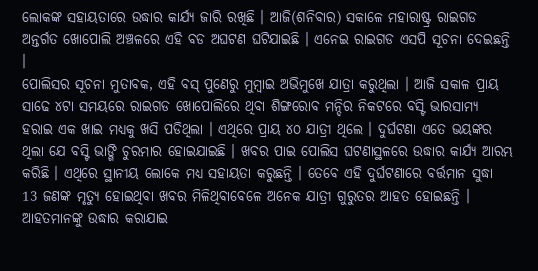ଲୋକଙ୍କ ସହାୟତାରେ ଉଦ୍ଧାର କାର୍ଯ୍ୟ ଜାରି ରଖିଛି । ଆଜି(ଶନିବାର) ସକାଳେ ମହାରାଷ୍ଟ୍ର ରାଇଗଡ ଅନ୍ତର୍ଗତ ଖୋପୋଲି ଅଞ୍ଚଳରେ ଏହି ବଡ ଅଘଟଣ ଘଟିଯାଇଛି । ଏନେଇ ରାଇଗଡ ଏସପି ସୂଚନା ଦେଇଛନ୍ତି ।
ପୋଲିସର ସୂଚନା ମୁତାବକ, ଏହି ବସ୍ ପୁଣେରୁ ମୁମ୍ବାଇ ଅଭିମୁଖେ ଯାତ୍ରା କରୁଥିଲା । ଆଜି ସକାଳ ପ୍ରାୟ ସାଢେ ୪ଟା ସମୟରେ ରାଇଗଡ ଖୋପୋଲିରେ ଥିବା ଶିଙ୍ଗରୋବ ମନ୍ଦିର ନିକଟରେ ବସ୍ଟି ଭାରସାମ୍ୟ ହରାଇ ଏକ ଖାଇ ମଧ୍ୟକୁ ଖସି ପଡିଥିଲା । ଏଥିରେ ପ୍ରାୟ ୪୦ ଯାତ୍ରୀ ଥିଲେ । ଦୁର୍ଘଟଣା ଏତେ ଭୟଙ୍କର ଥିଲା ଯେ ବସ୍ଟି ଭାଙ୍ଗି ଚୁରମାର ହୋଇଯାଇଛି । ଖବର ପାଇ ପୋଲିସ ଘଟଣାସ୍ଥଳରେ ଉଦ୍ଧାର କାର୍ଯ୍ୟ ଆରମ୍ଭ କରିଛି । ଏଥିରେ ସ୍ଥାନୀୟ ଲୋକେ ମଧ୍ୟ ସହାୟତା କରୁଛନ୍ତି । ତେବେ ଏହି ଦୁର୍ଘଟଣାରେ ବର୍ତ୍ତମାନ ସୁଦ୍ଧା 13 ଜଣଙ୍କ ମୃତ୍ୟୁ ହୋଇଥିବା ଖବର ମିଳିଥିବାବେଳେ ଅନେକ ଯାତ୍ରୀ ଗୁରୁତର ଆହତ ହୋଇଛନ୍ତି । ଆହତମାନଙ୍କୁ ଉଦ୍ଧାର କରାଯାଇ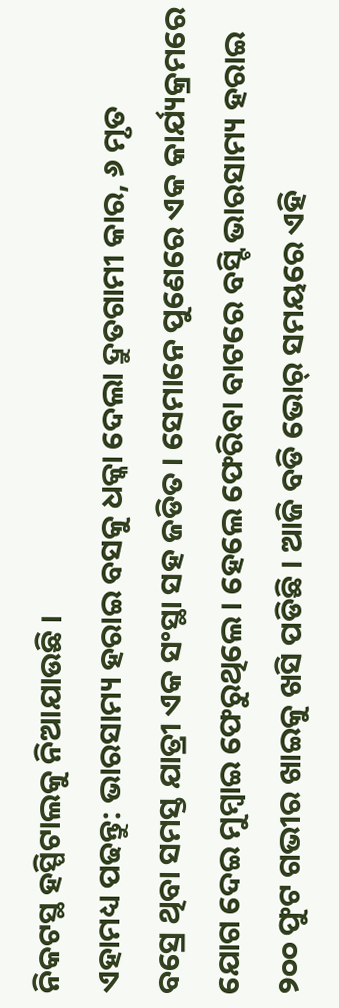ନିକଟସ୍ଥ ହସ୍ପିଟାଲକୁ ନିଆଯାଉଛି ।
ଏହାମଧ୍ୟ ପଢନ୍ତୁ: ଭାରସାମ୍ୟ ହରାଇ ବସକୁ ଧକ୍କା ଦେଲା ଦ୍ରୁତଗାମୀ କାର, ୬ ମୃତ
ବସ୍ରେ ଥିବା ସମସ୍ତ ଯାତ୍ରୀ ଏକ ସଂସ୍ଥା ସହ ଜଡିତ । ସେମାନେ ପୁଣେରେ ଏକ କାର୍ଯ୍ୟକ୍ରମରେ ଯୋଗ ଦେଇ ମୁମ୍ବାଇ ଫେରୁଥିଲେ । ହେଲେ ଫେରିବା ବାଟରେ ବସ୍ଟି ଭାରସାମ୍ୟ ହରାଇ ୨୦୦ ଫୁଟ ଗଭୀର ଖାଇକୁ ଖସି ପଡିଛି । ଆଜି ବଡି ଭୋର୍ ସମୟରେ ଏହି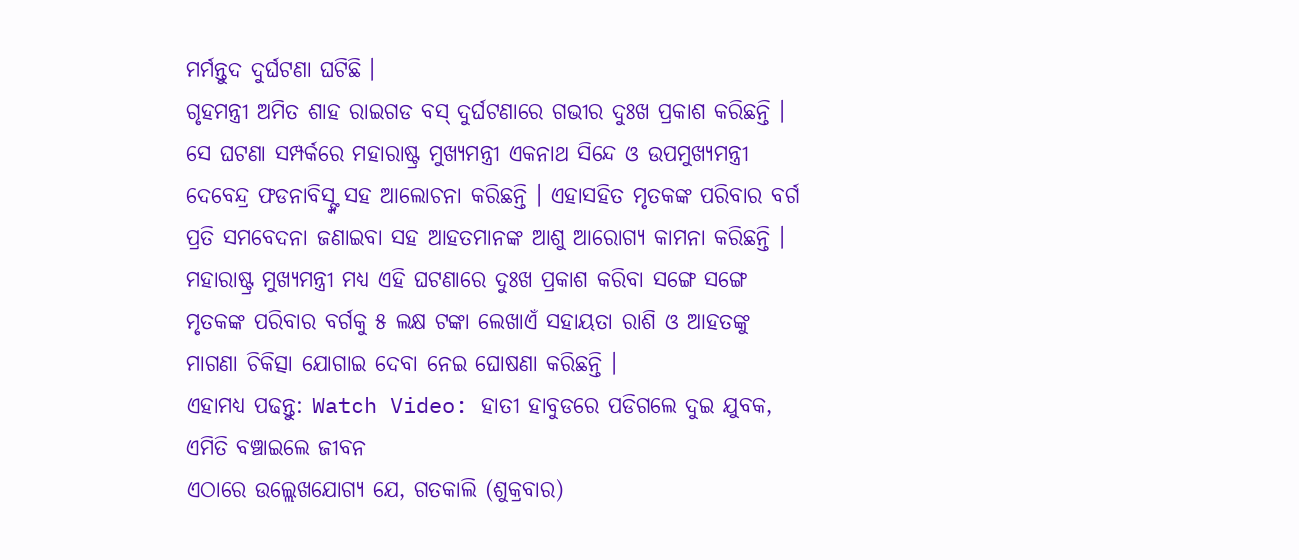ମର୍ମନ୍ତୁଦ ଦୁର୍ଘଟଣା ଘଟିଛି ।
ଗୃହମନ୍ତ୍ରୀ ଅମିତ ଶାହ ରାଇଗଡ ବସ୍ ଦୁର୍ଘଟଣାରେ ଗଭୀର ଦୁଃଖ ପ୍ରକାଶ କରିଛନ୍ତି । ସେ ଘଟଣା ସମ୍ପର୍କରେ ମହାରାଷ୍ଟ୍ର ମୁଖ୍ୟମନ୍ତ୍ରୀ ଏକନାଥ ସିନ୍ଦେ ଓ ଉପମୁଖ୍ୟମନ୍ତ୍ରୀ ଦେବେନ୍ଦ୍ର ଫଡନାବିସ୍ଙ୍କ ସହ ଆଲୋଚନା କରିଛନ୍ତି । ଏହାସହିତ ମୃତକଙ୍କ ପରିବାର ବର୍ଗ ପ୍ରତି ସମବେଦନା ଜଣାଇବା ସହ ଆହତମାନଙ୍କ ଆଶୁ ଆରୋଗ୍ୟ କାମନା କରିଛନ୍ତି । ମହାରାଷ୍ଟ୍ର ମୁଖ୍ୟମନ୍ତ୍ରୀ ମଧ୍ୟ ଏହି ଘଟଣାରେ ଦୁଃଖ ପ୍ରକାଶ କରିବା ସଙ୍ଗେ ସଙ୍ଗେ ମୃତକଙ୍କ ପରିବାର ବର୍ଗକୁ ୫ ଲକ୍ଷ ଟଙ୍କା ଲେଖାଏଁ ସହାୟତା ରାଶି ଓ ଆହତଙ୍କୁ ମାଗଣା ଚିକିତ୍ସା ଯୋଗାଇ ଦେବା ନେଇ ଘୋଷଣା କରିଛନ୍ତି ।
ଏହାମଧ୍ୟ ପଢନ୍ତୁ: Watch Video: ହାତୀ ହାବୁଡରେ ପଡିଗଲେ ଦୁଇ ଯୁବକ, ଏମିତି ବଞ୍ଚାଇଲେ ଜୀବନ
ଏଠାରେ ଉଲ୍ଲେଖଯୋଗ୍ୟ ଯେ, ଗତକାଲି (ଶୁକ୍ରବାର)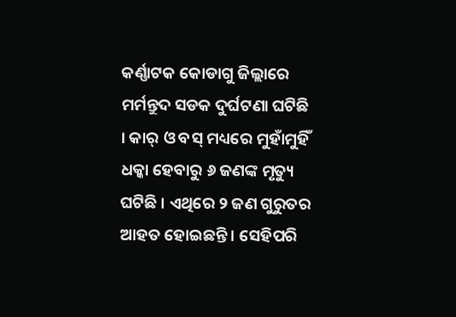କର୍ଣ୍ଣାଟକ କୋଡାଗୁ ଜିଲ୍ଲାରେ ମର୍ମନ୍ତୁଦ ସଡକ ଦୁର୍ଘଟଣା ଘଟିଛି । କାର୍ ଓ ବସ୍ ମଧ୍ୟରେ ମୁହାଁମୁହିଁ ଧକ୍କା ହେବାରୁ ୬ ଜଣଙ୍କ ମୃତ୍ୟୁ ଘଟିଛି । ଏଥିରେ ୨ ଜଣ ଗୁରୁତର ଆହତ ହୋଇଛନ୍ତି । ସେହିପରି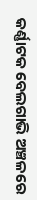କର୍ଣ୍ଣାଟକ ବେଲଗାଭି ଅଞ୍ଚଳରେ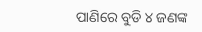ପାଣିରେ ବୁଡି ୪ ଜଣଙ୍କ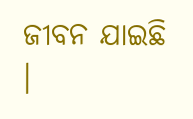ଜୀବନ ଯାଇଛି ।